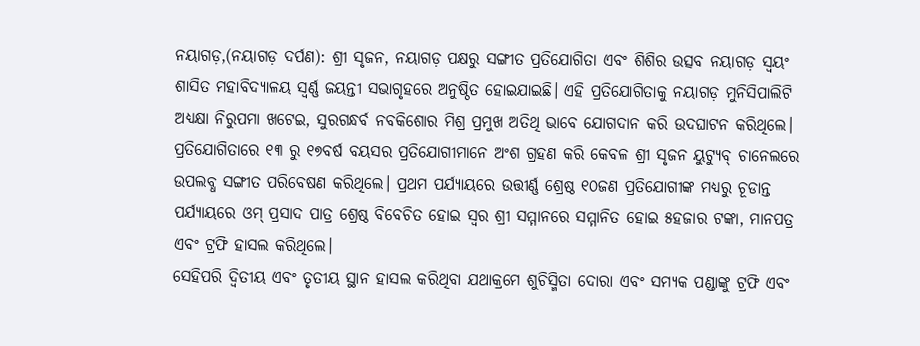ନୟାଗଡ଼,(ନୟାଗଡ଼ ଦର୍ପଣ): ଶ୍ରୀ ସୃଜନ, ନୟାଗଡ଼ ପକ୍ଷରୁ ସଙ୍ଗୀତ ପ୍ରତିଯୋଗିତା ଏବଂ ଶିଶିର ଉତ୍ସବ ନୟାଗଡ଼ ସ୍ୱୟଂ ଶାସିତ ମହାବିଦ୍ୟାଳୟ ସ୍ବର୍ଣ୍ଣ ଜୟନ୍ତୀ ସଭାଗୃହରେ ଅନୁଷ୍ଠିତ ହୋଇଯାଇଛି। ଏହି ପ୍ରତିଯୋଗିତାକୁ ନୟାଗଡ଼ ମୁନିସିପାଲିଟି ଅଧ୍ୟକ୍ଷା ନିରୁପମା ଖଟେଇ, ସୁରଗନ୍ଧର୍ବ ନବକିଶୋର ମିଶ୍ର ପ୍ରମୁଖ ଅତିଥି ଭାବେ ଯୋଗଦାନ କରି ଉଦଘାଟନ କରିଥିଲେ। ପ୍ରତିଯୋଗିତାରେ ୧୩ ରୁ ୧୭ବର୍ଷ ବୟସର ପ୍ରତିଯୋଗୀମାନେ ଅଂଶ ଗ୍ରହଣ କରି କେବଳ ଶ୍ରୀ ସୃଜନ ୟୁଟ୍ୟୁବ୍ ଚାନେଲରେ ଉପଲବ୍ଧ ସଙ୍ଗୀତ ପରିବେଷଣ କରିଥିଲେ। ପ୍ରଥମ ପର୍ଯ୍ୟାୟରେ ଉତ୍ତୀର୍ଣ୍ଣ ଶ୍ରେଷ୍ଠ ୧୦ଜଣ ପ୍ରତିଯୋଗୀଙ୍କ ମଧ୍ୟରୁ ଚୂଡାନ୍ତ ପର୍ଯ୍ୟାୟରେ ଓମ୍ ପ୍ରସାଦ ପାତ୍ର ଶ୍ରେଷ୍ଠ ବିବେଚିତ ହୋଇ ସ୍ୱର ଶ୍ରୀ ସମ୍ମାନରେ ସମ୍ମାନିତ ହୋଇ ୫ହଜାର ଟଙ୍କା, ମାନପତ୍ର ଏବଂ ଟ୍ରଫି ହାସଲ କରିଥିଲେ।
ସେହିପରି ଦ୍ୱିତୀୟ ଏବଂ ତୃତୀୟ ସ୍ଥାନ ହାସଲ କରିଥିବା ଯଥାକ୍ରମେ ଶୁଚିସ୍ମିତା ଦୋରା ଏବଂ ସମ୍ୟକ ପଣ୍ଡାଙ୍କୁ ଟ୍ରଫି ଏବଂ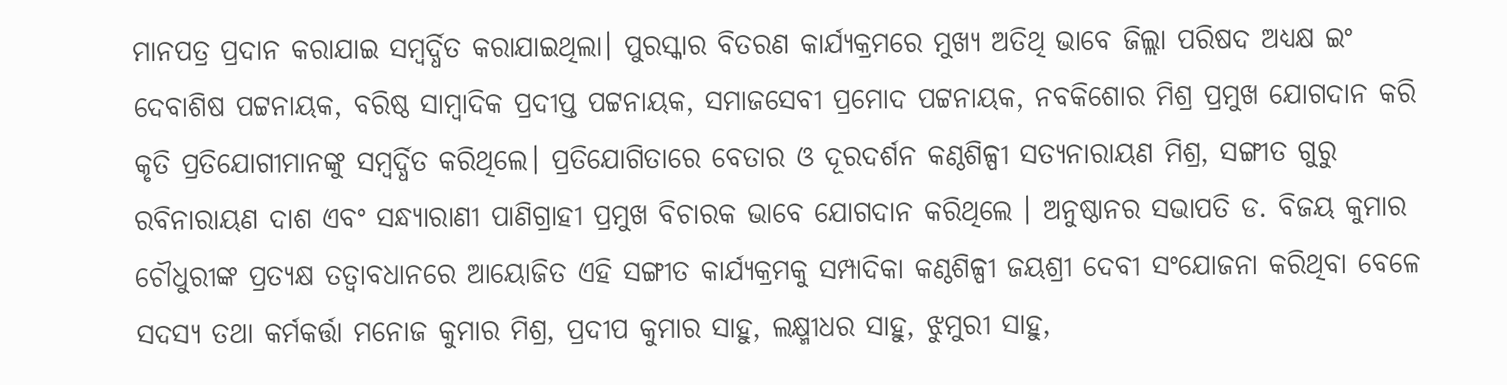ମାନପତ୍ର ପ୍ରଦାନ କରାଯାଇ ସମ୍ବର୍ଦ୍ଧିତ କରାଯାଇଥିଲା। ପୁରସ୍କାର ବିତରଣ କାର୍ଯ୍ୟକ୍ରମରେ ମୁଖ୍ୟ ଅତିଥି ଭାବେ ଜିଲ୍ଲା ପରିଷଦ ଅଧ୍ୟକ୍ଷ ଇଂ ଦେବାଶିଷ ପଟ୍ଟନାୟକ, ବରିଷ୍ଠ ସାମ୍ବାଦିକ ପ୍ରଦୀପ୍ତ ପଟ୍ଟନାୟକ, ସମାଜସେବୀ ପ୍ରମୋଦ ପଟ୍ଟନାୟକ, ନବକିଶୋର ମିଶ୍ର ପ୍ରମୁଖ ଯୋଗଦାନ କରି କୃତି ପ୍ରତିଯୋଗୀମାନଙ୍କୁ ସମ୍ବର୍ଦ୍ଧିତ କରିଥିଲେ। ପ୍ରତିଯୋଗିତାରେ ବେତାର ଓ ଦୂରଦର୍ଶନ କଣ୍ଠଶିଳ୍ପୀ ସତ୍ୟନାରାୟଣ ମିଶ୍ର, ସଙ୍ଗୀତ ଗୁରୁ ରବିନାରାୟଣ ଦାଶ ଏବଂ ସନ୍ଧ୍ୟାରାଣୀ ପାଣିଗ୍ରାହୀ ପ୍ରମୁଖ ବିଚାରକ ଭାବେ ଯୋଗଦାନ କରିଥିଲେ । ଅନୁଷ୍ଠାନର ସଭାପତି ଡ. ବିଜୟ କୁମାର ଚୌଧୁରୀଙ୍କ ପ୍ରତ୍ୟକ୍ଷ ତତ୍ୱାବଧାନରେ ଆୟୋଜିତ ଏହି ସଙ୍ଗୀତ କାର୍ଯ୍ୟକ୍ରମକୁ ସମ୍ପାଦିକା କଣ୍ଠଶିଳ୍ପୀ ଜୟଶ୍ରୀ ଦେବୀ ସଂଯୋଜନା କରିଥିବା ବେଳେ ସଦସ୍ୟ ତଥା କର୍ମକର୍ତ୍ତା ମନୋଜ କୁମାର ମିଶ୍ର, ପ୍ରଦୀପ କୁମାର ସାହୁ, ଲକ୍ଷ୍ମୀଧର ସାହୁ, ଝୁମୁରୀ ସାହୁ,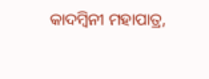କାଦମ୍ବିନୀ ମହାପାତ୍ର,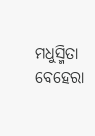ମଧୁସ୍ମିତା ବେହେରା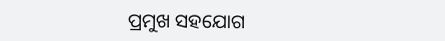ପ୍ରମୁଖ ସହଯୋଗ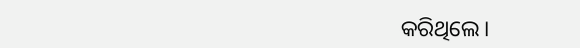କରିଥିଲେ।